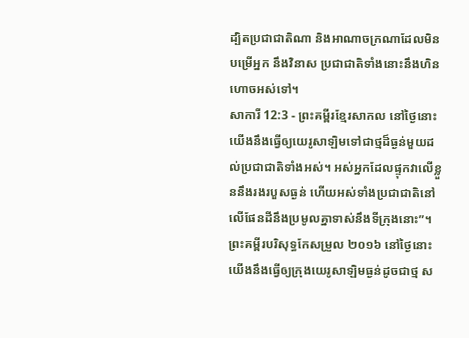ដ្បិតប្រជាជាតិណា និងអាណាចក្រណាដែលមិនបម្រើអ្នក នឹងវិនាស ប្រជាជាតិទាំងនោះនឹងហិនហោចអស់ទៅ។
សាការី 12:3 - ព្រះគម្ពីរខ្មែរសាកល នៅថ្ងៃនោះ យើងនឹងធ្វើឲ្យយេរូសាឡិមទៅជាថ្មដ៏ធ្ងន់មួយដល់ប្រជាជាតិទាំងអស់។ អស់អ្នកដែលផ្ទុកវាលើខ្លួននឹងរងរបួសធ្ងន់ ហើយអស់ទាំងប្រជាជាតិនៅលើផែនដីនឹងប្រមូលគ្នាទាស់នឹងទីក្រុងនោះ”។ ព្រះគម្ពីរបរិសុទ្ធកែសម្រួល ២០១៦ នៅថ្ងៃនោះ យើងនឹងធ្វើឲ្យក្រុងយេរូសាឡិមធ្ងន់ដូចជាថ្ម ស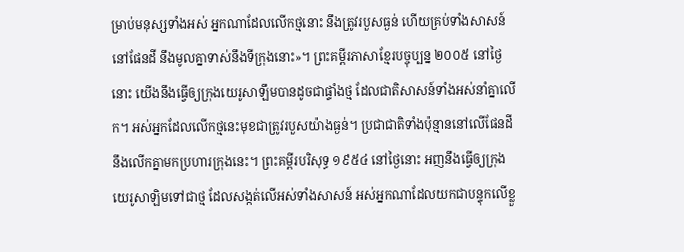ម្រាប់មនុស្សទាំងអស់ អ្នកណាដែលលើកថ្មនោះ នឹងត្រូវរបួសធ្ងន់ ហើយគ្រប់ទាំងសាសន៍នៅផែនដី នឹងមូលគ្នាទាស់នឹងទីក្រុងនោះ»។ ព្រះគម្ពីរភាសាខ្មែរបច្ចុប្បន្ន ២០០៥ នៅថ្ងៃនោះ យើងនឹងធ្វើឲ្យក្រុងយេរូសាឡឹមបានដូចជាផ្ទាំងថ្ម ដែលជាតិសាសន៍ទាំងអស់នាំគ្នាលើក។ អស់អ្នកដែលលើកថ្មនេះមុខជាត្រូវរបួសយ៉ាងធ្ងន់។ ប្រជាជាតិទាំងប៉ុន្មាននៅលើផែនដី នឹងលើកគ្នាមកប្រហារក្រុងនេះ។ ព្រះគម្ពីរបរិសុទ្ធ ១៩៥៤ នៅថ្ងៃនោះ អញនឹងធ្វើឲ្យក្រុងយេរូសាឡិមទៅជាថ្ម ដែលសង្កត់លើអស់ទាំងសាសន៍ អស់អ្នកណាដែលយកជាបន្ទុកលើខ្លួ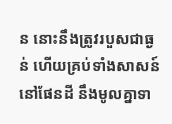ន នោះនឹងត្រូវរបួសជាធ្ងន់ ហើយគ្រប់ទាំងសាសន៍នៅផែនដី នឹងមូលគ្នាទា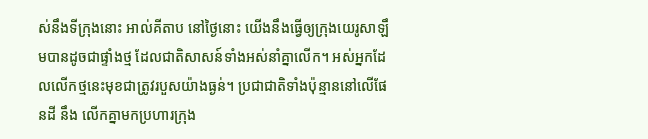ស់នឹងទីក្រុងនោះ អាល់គីតាប នៅថ្ងៃនោះ យើងនឹងធ្វើឲ្យក្រុងយេរូសាឡឹមបានដូចជាផ្ទាំងថ្ម ដែលជាតិសាសន៍ទាំងអស់នាំគ្នាលើក។ អស់អ្នកដែលលើកថ្មនេះមុខជាត្រូវរបួសយ៉ាងធ្ងន់។ ប្រជាជាតិទាំងប៉ុន្មាននៅលើផែនដី នឹង លើកគ្នាមកប្រហារក្រុង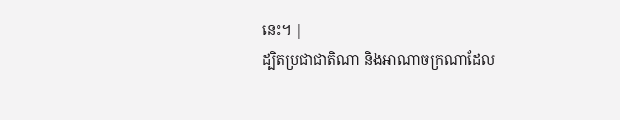នេះ។ |
ដ្បិតប្រជាជាតិណា និងអាណាចក្រណាដែល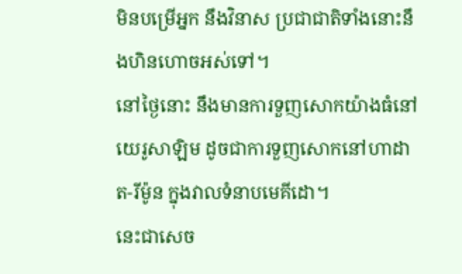មិនបម្រើអ្នក នឹងវិនាស ប្រជាជាតិទាំងនោះនឹងហិនហោចអស់ទៅ។
នៅថ្ងៃនោះ នឹងមានការទួញសោកយ៉ាងធំនៅយេរូសាឡិម ដូចជាការទួញសោកនៅហាដាត-រីម៉ូន ក្នុងវាលទំនាបមេគីដោ។
នេះជាសេច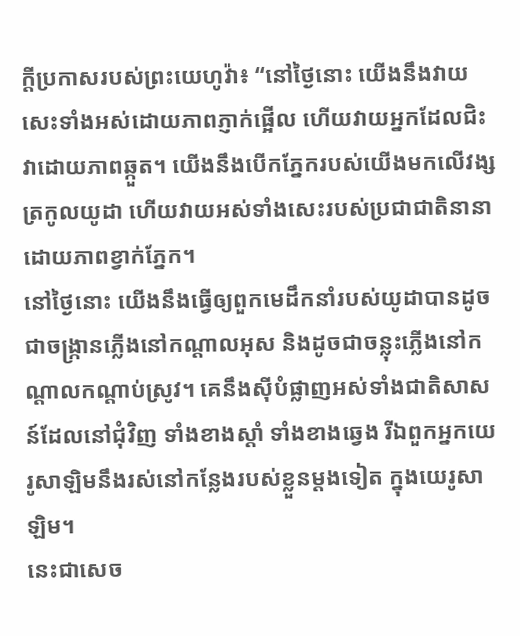ក្ដីប្រកាសរបស់ព្រះយេហូវ៉ា៖ “នៅថ្ងៃនោះ យើងនឹងវាយសេះទាំងអស់ដោយភាពភ្ញាក់ផ្អើល ហើយវាយអ្នកដែលជិះវាដោយភាពឆ្កួត។ យើងនឹងបើកភ្នែករបស់យើងមកលើវង្សត្រកូលយូដា ហើយវាយអស់ទាំងសេះរបស់ប្រជាជាតិនានាដោយភាពខ្វាក់ភ្នែក។
នៅថ្ងៃនោះ យើងនឹងធ្វើឲ្យពួកមេដឹកនាំរបស់យូដាបានដូចជាចង្ក្រានភ្លើងនៅកណ្ដាលអុស និងដូចជាចន្លុះភ្លើងនៅកណ្ដាលកណ្ដាប់ស្រូវ។ គេនឹងស៊ីបំផ្លាញអស់ទាំងជាតិសាសន៍ដែលនៅជុំវិញ ទាំងខាងស្ដាំ ទាំងខាងឆ្វេង រីឯពួកអ្នកយេរូសាឡិមនឹងរស់នៅកន្លែងរបស់ខ្លួនម្ដងទៀត ក្នុងយេរូសាឡិម។
នេះជាសេច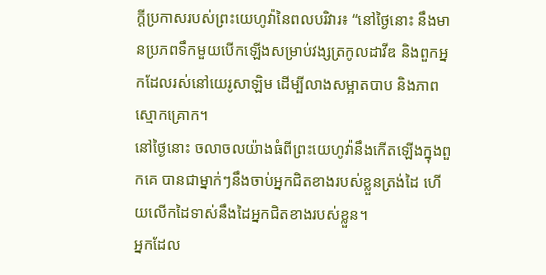ក្ដីប្រកាសរបស់ព្រះយេហូវ៉ានៃពលបរិវារ៖ “នៅថ្ងៃនោះ នឹងមានប្រភពទឹកមួយបើកឡើងសម្រាប់វង្សត្រកូលដាវីឌ និងពួកអ្នកដែលរស់នៅយេរូសាឡិម ដើម្បីលាងសម្អាតបាប និងភាពស្មោកគ្រោក។
នៅថ្ងៃនោះ ចលាចលយ៉ាងធំពីព្រះយេហូវ៉ានឹងកើតឡើងក្នុងពួកគេ បានជាម្នាក់ៗនឹងចាប់អ្នកជិតខាងរបស់ខ្លួនត្រង់ដៃ ហើយលើកដៃទាស់នឹងដៃអ្នកជិតខាងរបស់ខ្លួន។
អ្នកដែល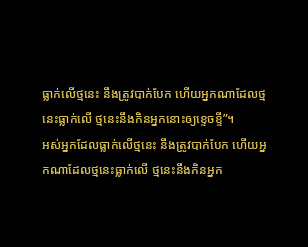ធ្លាក់លើថ្មនេះ នឹងត្រូវបាក់បែក ហើយអ្នកណាដែលថ្មនេះធ្លាក់លើ ថ្មនេះនឹងកិនអ្នកនោះឲ្យខ្ទេចខ្ទី”។
អស់អ្នកដែលធ្លាក់លើថ្មនេះ នឹងត្រូវបាក់បែក ហើយអ្នកណាដែលថ្មនេះធ្លាក់លើ ថ្មនេះនឹងកិនអ្នក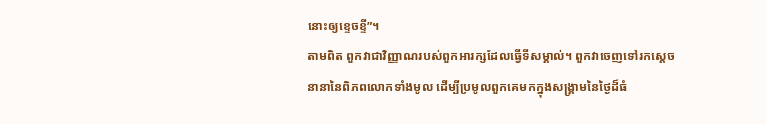នោះឲ្យខ្ទេចខ្ទី”។
តាមពិត ពួកវាជាវិញ្ញាណរបស់ពួកអារក្សដែលធ្វើទីសម្គាល់។ ពួកវាចេញទៅរកស្ដេចនានានៃពិភពលោកទាំងមូល ដើម្បីប្រមូលពួកគេមកក្នុងសង្គ្រាមនៃថ្ងៃដ៏ធំ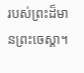របស់ព្រះដ៏មានព្រះចេស្ដា។